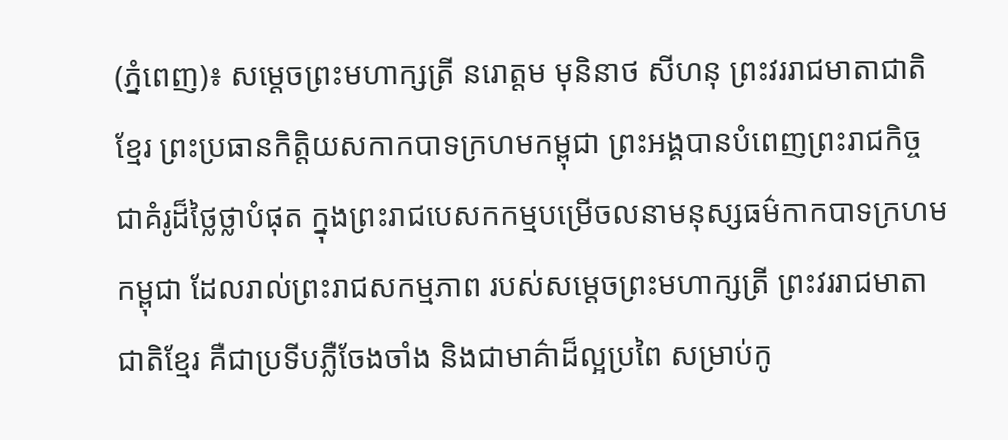(ភ្នំពេញ)៖ សម្តេចព្រះមហាក្សត្រី នរោត្តម មុនិនាថ សីហនុ ព្រះវររាជមាតាជាតិខ្មែរ ព្រះប្រធានកិត្តិយសកាកបាទក្រហមកម្ពុជា ព្រះអង្គបានបំពេញព្រះរាជកិច្ច ជាគំរូដ៏ថ្លៃថ្លាបំផុត ក្នុងព្រះរាជបេសកកម្មបម្រើចលនាមនុស្សធម៌កាកបាទក្រហមកម្ពុជា ដែលរាល់ព្រះរាជសកម្មភាព របស់សម្តេចព្រះមហាក្សត្រី ព្រះវររាជមាតាជាតិខ្មែរ គឺជាប្រទីបភ្លឺចែងចាំង និងជាមាគ៌ាដ៏ល្អប្រពៃ សម្រាប់កូ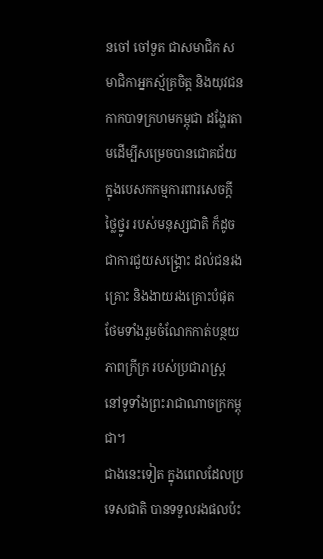នចៅ ចៅទួត ជាសមាជិក សមាជិកាអ្នកស្ម័គ្រចិត្ត និងយុវជនកាកបាទក្រហមកម្ពុជា ដង្ហែរតាមដើម្បីសម្រេចបានជោគជ័យ ក្នុងបេសកកម្មការពារសេចក្ដីថ្លៃថ្នូរ របស់មនុស្សជាតិ ក៏ដូចជាការជួយសង្គ្រោះ ដល់ជនរងគ្រោះ និងងាយរងគ្រោះបំផុត ថែមទាំងរួមចំណែកកាត់បន្ថយភាពក្រីក្រ របស់ប្រជារាស្រ្ត នៅទូទាំងព្រះរាជាណាចក្រកម្ពុជា។
ជាងនេះទៀត ក្នុងពេលដែលប្រទេសជាតិ បានទទួលរងផលប៉ះ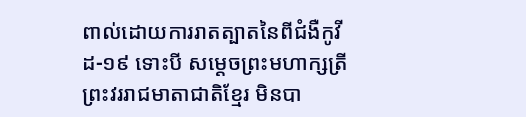ពាល់ដោយការរាតត្បាតនៃពីជំងឺកូវីដ-១៩ ទោះបី សម្តេចព្រះមហាក្សត្រី ព្រះវររាជមាតាជាតិខ្មែរ មិនបា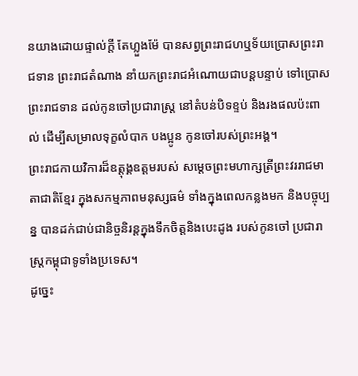នយាងដោយផ្ទាល់ក្តី តែហ្លួងម៉ែ បានសព្វព្រះរាជហឬទ័យប្រោសព្រះរាជទាន ព្រះរាជតំណាង នាំយកព្រះរាជអំណោយជាបន្តបន្ទាប់ ទៅប្រោសព្រះរាជទាន ដល់កូនចៅប្រជារាស្ត្រ នៅតំបន់បិទខ្ទប់ និងរងផលប៉ះពាល់ ដើម្បីសម្រាលទុក្ខលំបាក បងប្អូន កូនចៅរបស់ព្រះអង្គ។
ព្រះរាជកាយវិការដ៏ឧត្ដុង្គឧត្ដមរបស់ សម្តេចព្រះមហាក្សត្រីព្រះវររាជមាតាជាតិខ្មែរ ក្នុងសកម្មភាពមនុស្សធម៌ ទាំងក្នុងពេលកន្លងមក និងបច្ចុប្បន្ន បានដក់ជាប់ជានិច្ចនិរន្តក្នុងទឹកចិត្តនិងបេះដូង របស់កូនចៅ ប្រជារាស្ត្រកម្ពុជាទូទាំងប្រទេស។
ដូច្នេះ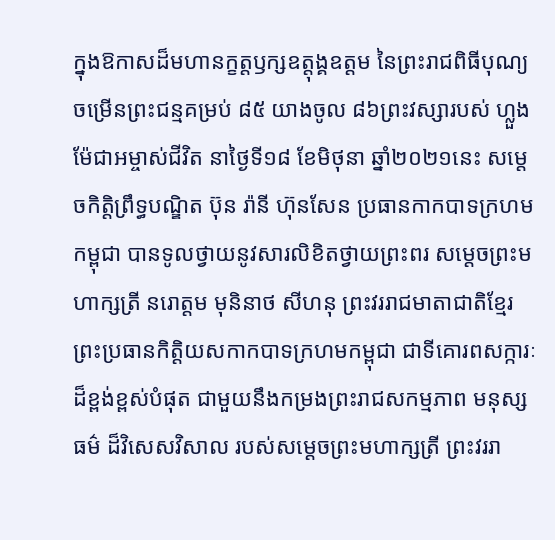ក្នុងឱកាសដ៏មហានក្ខត្តឫក្សឧត្តុង្គឧត្តម នៃព្រះរាជពិធីបុណ្យចម្រើនព្រះជន្មគម្រប់ ៨៥ យាងចូល ៨៦ព្រះវស្សារបស់ ហ្លួងម៉ែជាអម្ចាស់ជីវិត នាថ្ងៃទី១៨ ខែមិថុនា ឆ្នាំ២០២១នេះ សម្តេចកិត្តិព្រឹទ្ធបណ្ឌិត ប៊ុន រ៉ានី ហ៊ុនសែន ប្រធានកាកបាទក្រហមកម្ពុជា បានទូលថ្វាយនូវសារលិខិតថ្វាយព្រះពរ សម្តេចព្រះមហាក្សត្រី នរោត្តម មុនិនាថ សីហនុ ព្រះវររាជមាតាជាតិខ្មែរ ព្រះប្រធានកិត្តិយសកាកបាទក្រហមកម្ពុជា ជាទីគោរពសក្ការៈដ៏ខ្ពង់ខ្ពស់បំផុត ជាមួយនឹងកម្រងព្រះរាជសកម្មភាព មនុស្សធម៌ ដ៏វិសេសវិសាល របស់សម្ដេចព្រះមហាក្សត្រី ព្រះវររា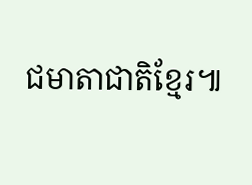ជមាតាជាតិខ្មែរ៕